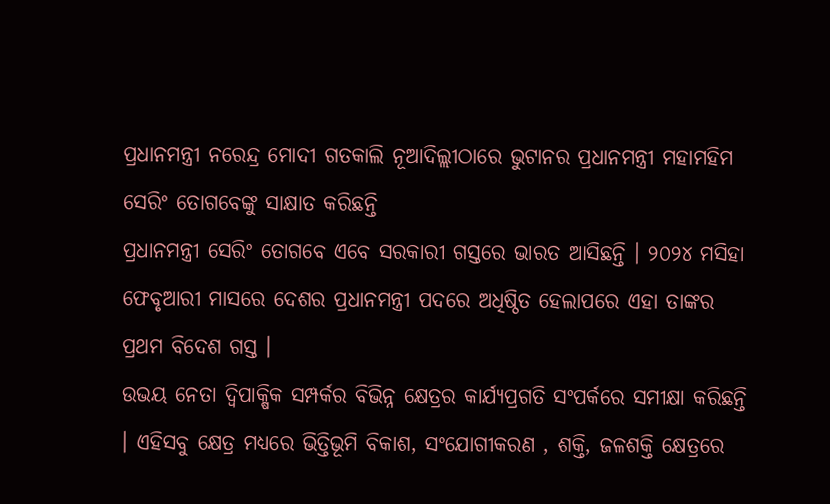ପ୍ରଧାନମନ୍ତ୍ରୀ ନରେନ୍ଦ୍ର ମୋଦୀ ଗତକାଲି ନୂଆଦିଲ୍ଲୀଠାରେ ଭୁଟାନର ପ୍ରଧାନମନ୍ତ୍ରୀ ମହାମହିମ ସେରିଂ ତୋଗବେଙ୍କୁ ସାକ୍ଷାତ କରିଛନ୍ତି
ପ୍ରଧାନମନ୍ତ୍ରୀ ସେରିଂ ତୋଗବେ ଏବେ ସରକାରୀ ଗସ୍ତରେ ଭାରତ ଆସିଛନ୍ତି । ୨୦୨୪ ମସିହା ଫେବୃଆରୀ ମାସରେ ଦେଶର ପ୍ରଧାନମନ୍ତ୍ରୀ ପଦରେ ଅଧିଷ୍ଠିତ ହେଲାପରେ ଏହା ତାଙ୍କର ପ୍ରଥମ ବିଦେଶ ଗସ୍ତ ।
ଉଭୟ ନେତା ଦ୍ୱିପାକ୍ଷିକ ସମ୍ପର୍କର ବିଭିନ୍ନ କ୍ଷେତ୍ରର କାର୍ଯ୍ୟପ୍ରଗତି ସଂପର୍କରେ ସମୀକ୍ଷା କରିଛନ୍ତି । ଏହିସବୁ କ୍ଷେତ୍ର ମଧ୍ୟରେ ଭିତ୍ତିଭୂମି ବିକାଶ, ସଂଯୋଗୀକରଣ , ଶକ୍ତି, ଜଳଶକ୍ତି କ୍ଷେତ୍ରରେ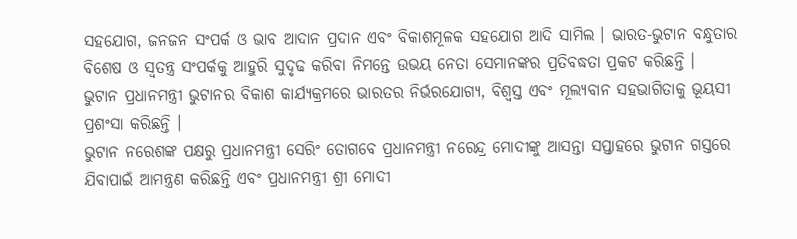ସହଯୋଗ, ଜନଜନ ସଂପର୍କ ଓ ଭାବ ଆଦାନ ପ୍ରଦାନ ଏବଂ ବିକାଶମୂଳକ ସହଯୋଗ ଆଦି ସାମିଲ । ଭାରତ-ଭୁଟାନ ବନ୍ଧୁତାର ବିଶେଷ ଓ ସ୍ୱତନ୍ତ୍ର ସଂପର୍କକୁ ଆହୁରି ସୁଦୃଢ କରିବା ନିମନ୍ତେ ଉଭୟ ନେତା ସେମାନଙ୍କର ପ୍ରତିବଦ୍ଧତା ପ୍ରକଟ କରିଛନ୍ତି ।
ଭୁଟାନ ପ୍ରଧାନମନ୍ତ୍ରୀ ଭୁଟାନର ବିକାଶ କାର୍ଯ୍ୟକ୍ରମରେ ଭାରତର ନିର୍ଭରଯୋଗ୍ୟ, ବିଶ୍ୱସ୍ତ ଏବଂ ମୂଲ୍ୟବାନ ସହଭାଗିତାକୁ ଭୂୟସୀ ପ୍ରଶଂସା କରିଛନ୍ତି ।
ଭୁଟାନ ନରେଶଙ୍କ ପକ୍ଷରୁ ପ୍ରଧାନମନ୍ତ୍ରୀ ସେରିଂ ତୋଗବେ ପ୍ରଧାନମନ୍ତ୍ରୀ ନରେନ୍ଦ୍ର ମୋଦୀଙ୍କୁ ଆସନ୍ତା ସପ୍ତାହରେ ଭୁଟାନ ଗସ୍ତରେ ଯିବାପାଇଁ ଆମନ୍ତ୍ରଣ କରିଛନ୍ତି ଏବଂ ପ୍ରଧାନମନ୍ତ୍ରୀ ଶ୍ରୀ ମୋଦୀ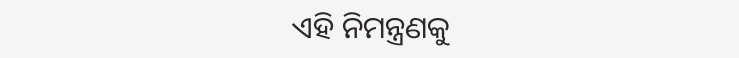ଏହି ନିମନ୍ତ୍ରଣକୁ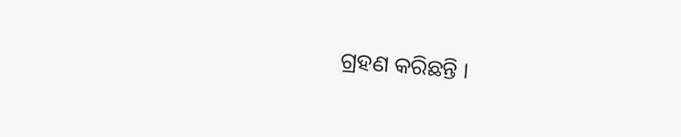ଗ୍ରହଣ କରିଛନ୍ତି ।